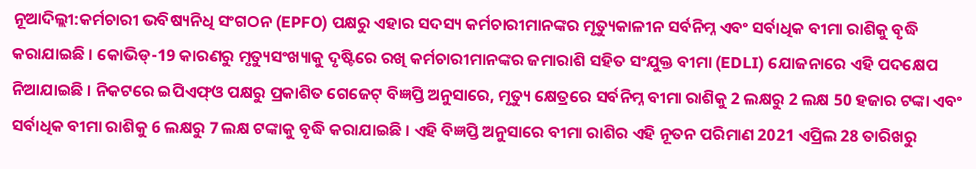ନୂଆଦିଲ୍ଲୀ:କର୍ମଚାରୀ ଭବିଷ୍ୟନିଧି ସଂଗଠନ (EPFO) ପକ୍ଷରୁ ଏହାର ସଦସ୍ୟ କର୍ମଚାରୀମାନଙ୍କର ମୃତ୍ୟୁକାଳୀନ ସର୍ବନିମ୍ନ ଏବଂ ସର୍ବାଧିକ ବୀମା ରାଶିକୁ ବୃଦ୍ଧି କରାଯାଇଛି । କୋଭିଡ୍-19 କାରଣରୁ ମୃତ୍ୟୁସଂଖ୍ୟାକୁ ଦୃଷ୍ଟିରେ ରଖି କର୍ମଚାରୀମାନଙ୍କର ଜମାରାଶି ସହିତ ସଂଯୁକ୍ତ ବୀମା (EDLI) ଯୋଜନାରେ ଏହି ପଦକ୍ଷେପ ନିଆଯାଇଛି । ନିକଟରେ ଇପିଏଫ୍ଓ ପକ୍ଷରୁ ପ୍ରକାଶିତ ଗେଜେଟ୍ ବିଜ୍ଞପ୍ତି ଅନୁସାରେ, ମୃତ୍ୟୁ କ୍ଷେତ୍ରରେ ସର୍ବନିମ୍ନ ବୀମା ରାଶିକୁ 2 ଲକ୍ଷରୁ 2 ଲକ୍ଷ 50 ହଜାର ଟଙ୍କା ଏବଂ ସର୍ବାଧିକ ବୀମା ରାଶିକୁ 6 ଲକ୍ଷରୁ 7 ଲକ୍ଷ ଟଙ୍କାକୁ ବୃଦ୍ଧି କରାଯାଇଛି । ଏହି ବିଜ୍ଞପ୍ତି ଅନୁସାରେ ବୀମା ରାଶିର ଏହି ନୂତନ ପରିମାଣ 2021 ଏପ୍ରିଲ 28 ତାରିଖରୁ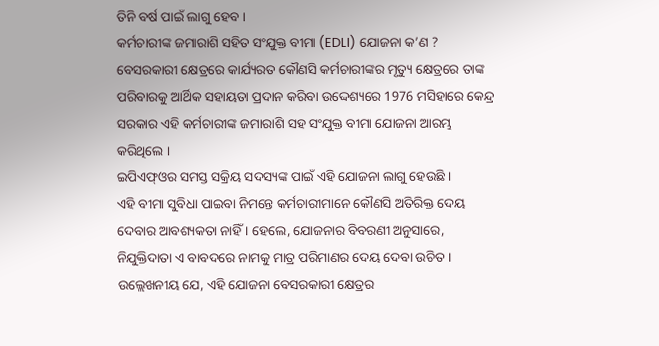ତିନି ବର୍ଷ ପାଇଁ ଲାଗୁ ହେବ ।
କର୍ମଚାରୀଙ୍କ ଜମାରାଶି ସହିତ ସଂଯୁକ୍ତ ବୀମା (EDLI) ଯୋଜନା କ’ଣ ?
ବେସରକାରୀ କ୍ଷେତ୍ରରେ କାର୍ଯ୍ୟରତ କୌଣସି କର୍ମଚାରୀଙ୍କର ମୃତ୍ୟୁ କ୍ଷେତ୍ରରେ ତାଙ୍କ ପରିବାରକୁ ଆର୍ଥିକ ସହାୟତା ପ୍ରଦାନ କରିବା ଉଦ୍ଦେଶ୍ୟରେ 1976 ମସିହାରେ କେନ୍ଦ୍ର ସରକାର ଏହି କର୍ମଚାରୀଙ୍କ ଜମାରାଶି ସହ ସଂଯୁକ୍ତ ବୀମା ଯୋଜନା ଆରମ୍ଭ କରିଥିଲେ ।
ଇପିଏଫ୍ଓର ସମସ୍ତ ସକ୍ରିୟ ସଦସ୍ୟଙ୍କ ପାଇଁ ଏହି ଯୋଜନା ଲାଗୁ ହେଉଛି ।
ଏହି ବୀମା ସୁବିଧା ପାଇବା ନିମନ୍ତେ କର୍ମଚାରୀମାନେ କୌଣସି ଅତିରିକ୍ତ ଦେୟ ଦେବାର ଆବଶ୍ୟକତା ନାହିଁ । ହେଲେ, ଯୋଜନାର ବିବରଣୀ ଅନୁସାରେ, ନିଯୁକ୍ତିଦାତା ଏ ବାବଦରେ ନାମକୁ ମାତ୍ର ପରିମାଣର ଦେୟ ଦେବା ଉଚିତ ।
ଉଲ୍ଲେଖନୀୟ ଯେ, ଏହି ଯୋଜନା ବେସରକାରୀ କ୍ଷେତ୍ରର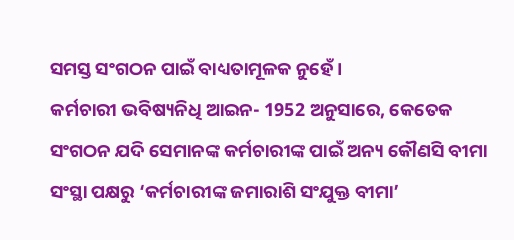ସମସ୍ତ ସଂଗଠନ ପାଇଁ ବାଧ୍ୟତାମୂଳକ ନୁହେଁ ।
କର୍ମଚାରୀ ଭବିଷ୍ୟନିଧି ଆଇନ- 1952 ଅନୁସାରେ, କେତେକ ସଂଗଠନ ଯଦି ସେମାନଙ୍କ କର୍ମଚାରୀଙ୍କ ପାଇଁ ଅନ୍ୟ କୌଣସି ବୀମା ସଂସ୍ଥା ପକ୍ଷରୁ ‘କର୍ମଚାରୀଙ୍କ ଜମାରାଶି ସଂଯୁକ୍ତ ବୀମା’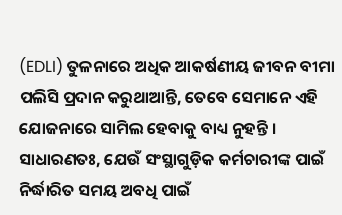(EDLI) ତୁଳନାରେ ଅଧିକ ଆକର୍ଷଣୀୟ ଜୀବନ ବୀମା ପଲିସି ପ୍ରଦାନ କରୁଥାଆନ୍ତି, ତେବେ ସେମାନେ ଏହି ଯୋଜନାରେ ସାମିଲ ହେବାକୁ ବାଧ୍ୟ ନୁହନ୍ତି ।
ସାଧାରଣତଃ, ଯେଉଁ ସଂସ୍ଥାଗୁଡ଼ିକ କର୍ମଚାରୀଙ୍କ ପାଇଁ ନିର୍ଦ୍ଧାରିତ ସମୟ ଅବଧି ପାଇଁ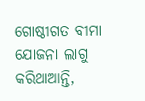ଗୋଷ୍ଠୀଗତ ବୀମା ଯୋଜନା ଲାଗୁ କରିଥାଆନ୍ତି,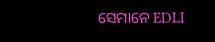ସେମାନେ EDLI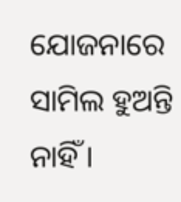ଯୋଜନାରେ ସାମିଲ ହୁଅନ୍ତି ନାହିଁ ।